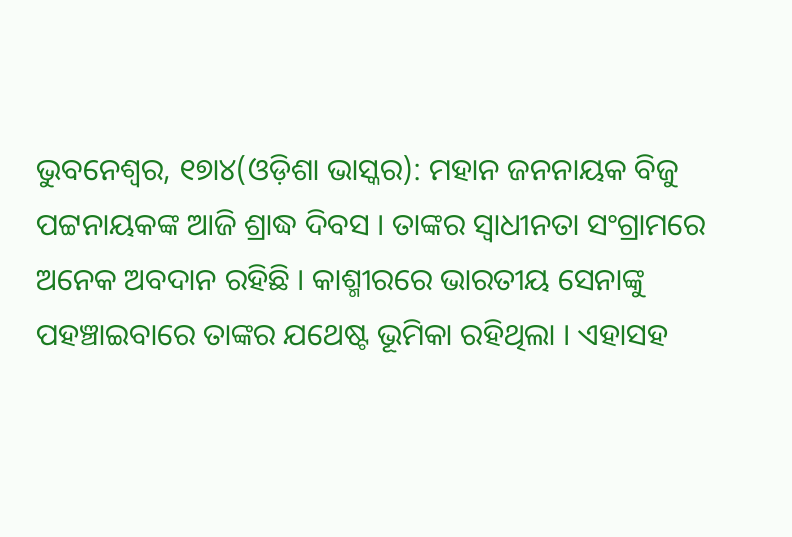ଭୁବନେଶ୍ୱର, ୧୭ା୪(ଓଡ଼ିଶା ଭାସ୍କର): ମହାନ ଜନନାୟକ ବିଜୁ ପଟ୍ଟନାୟକଙ୍କ ଆଜି ଶ୍ରାଦ୍ଧ ଦିବସ । ତାଙ୍କର ସ୍ୱାଧୀନତା ସଂଗ୍ରାମରେ ଅନେକ ଅବଦାନ ରହିଛି । କାଶ୍ମୀରରେ ଭାରତୀୟ ସେନାଙ୍କୁ ପହଞ୍ଚାଇବାରେ ତାଙ୍କର ଯଥେଷ୍ଟ ଭୂମିକା ରହିଥିଲା । ଏହାସହ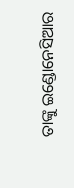ତାଙ୍କୁ ଇଣ୍ଡୋନେସିଆର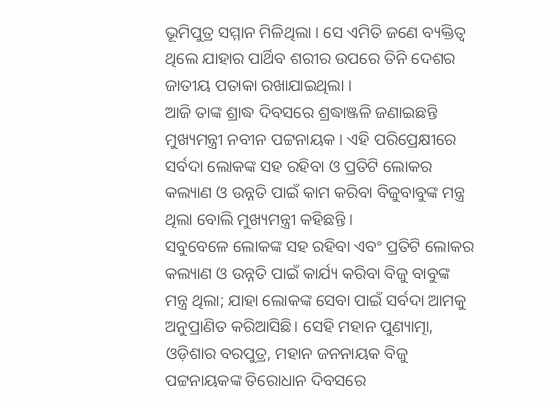ଭୂମିପୁତ୍ର ସମ୍ମାନ ମିଳିଥିଲା । ସେ ଏମିତି ଜଣେ ବ୍ୟକ୍ତିତ୍ୱ ଥିଲେ ଯାହାର ପାର୍ଥିବ ଶରୀର ଉପରେ ତିନି ଦେଶର ଜାତୀୟ ପତାକା ରଖାଯାଇଥିଲା ।
ଆଜି ତାଙ୍କ ଶ୍ରାଦ୍ଧ ଦିବସରେ ଶ୍ରଦ୍ଧାଞ୍ଜଳି ଜଣାଇଛନ୍ତି ମୁଖ୍ୟମନ୍ତ୍ରୀ ନବୀନ ପଟ୍ଟନାୟକ । ଏହି ପରିପ୍ରେକ୍ଷୀରେ ସର୍ବଦା ଲୋକଙ୍କ ସହ ରହିବା ଓ ପ୍ରତିଟି ଲୋକର କଲ୍ୟାଣ ଓ ଉନ୍ନତି ପାଇଁ କାମ କରିବା ବିଜୁବାବୁଙ୍କ ମନ୍ତ୍ର ଥିଲା ବୋଲି ମୁଖ୍ୟମନ୍ତ୍ରୀ କହିଛନ୍ତି ।
ସବୁବେଳେ ଲୋକଙ୍କ ସହ ରହିବା ଏବଂ ପ୍ରତିଟି ଲୋକର କଲ୍ୟାଣ ଓ ଉନ୍ନତି ପାଇଁ କାର୍ଯ୍ୟ କରିବା ବିଜୁ ବାବୁଙ୍କ ମନ୍ତ୍ର ଥିଲା; ଯାହା ଲୋକଙ୍କ ସେବା ପାଇଁ ସର୍ବଦା ଆମକୁ ଅନୁପ୍ରାଣିତ କରିଆସିଛି। ସେହି ମହାନ ପୁଣ୍ୟାତ୍ମା, ଓଡ଼ିଶାର ବରପୁତ୍ର, ମହାନ ଜନନାୟକ ବିଜୁ ପଟ୍ଟନାୟକଙ୍କ ତିରୋଧାନ ଦିବସରେ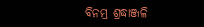ବିନମ୍ର ଶ୍ରଦ୍ଧାଞ୍ଜଳି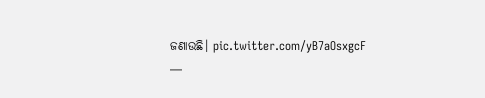ଜଣାଉଛି। pic.twitter.com/yB7aOsxgcF
—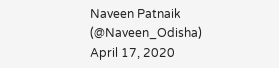Naveen Patnaik (@Naveen_Odisha) April 17, 2020